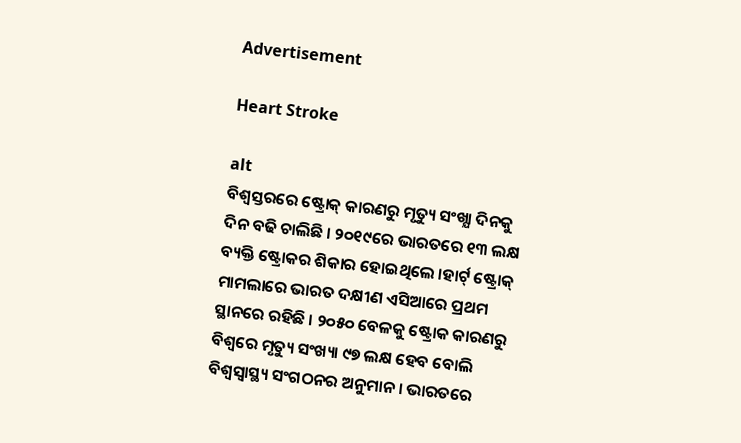Advertisement

Heart Stroke

alt
ବିଶ୍ୱସ୍ତରରେ ଷ୍ଟ୍ରୋକ୍ କାରଣରୁ ମୃତ୍ୟୁ ସଂଖ୍ଯା ଦିନକୁ ଦିନ ବଢି ଚାଲିଛି । ୨୦୧୯ରେ ଭାରତରେ ୧୩ ଲକ୍ଷ ବ୍ୟକ୍ତି ଷ୍ଟ୍ରୋକର ଶିକାର ହୋଇଥିଲେ ।ହାର୍ଟ୍ ଷ୍ଟ୍ରୋକ୍ ମାମଲାରେ ଭାରତ ଦକ୍ଷୀଣ ଏସିଆରେ ପ୍ରଥମ ସ୍ଥାନରେ ରହିଛି । ୨୦୫୦ ବେଳକୁ ଷ୍ଟ୍ରୋକ କାରଣରୁ ବିଶ୍ୱରେ ମୃତ୍ୟୁ ସଂଖ୍ୟା ୯୭ ଲକ୍ଷ ହେବ ବୋଲି ବିଶ୍ୱସ୍ୱାସ୍ଥ୍ୟ ସଂଗଠନର ଅନୁମାନ । ଭାରତରେ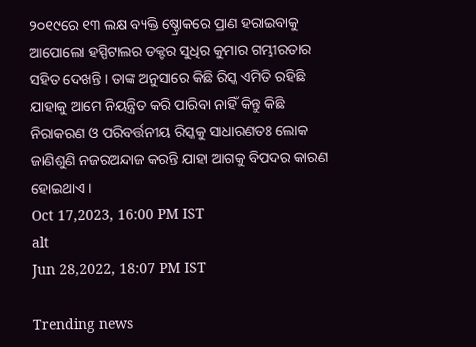୨୦୧୯ରେ ୧୩ ଲକ୍ଷ ବ୍ୟକ୍ତି ଷ୍ଚ୍ରୋକରେ ପ୍ରାଣ ହରାଇବାକୁ ଆପୋଲୋ ହସ୍ପିଟାଲର ଡକ୍ଟର ସୁଧିର କୁମାର ଗମ୍ଭୀରତାର ସହିତ ଦେଖନ୍ତି । ତାଙ୍କ ଅନୁସାରେ କିଛି ରିସ୍କ ଏମିତି ରହିଛି ଯାହାକୁ ଆମେ ନିୟନ୍ତ୍ରିତ କରି ପାରିବା ନାହିଁ କିନ୍ତୁ କିଛି ନିରାକରଣ ଓ ପରିବର୍ତ୍ତନୀୟ ରିସ୍କକୁ ସାଧାରଣତଃ ଲୋକ ଜାଣିଶୁଣି ନଜରଅନ୍ଦାଜ କରନ୍ତି ଯାହା ଆଗକୁ ବିପଦର କାରଣ ହୋଇଥାଏ ।
Oct 17,2023, 16:00 PM IST
alt
Jun 28,2022, 18:07 PM IST

Trending news